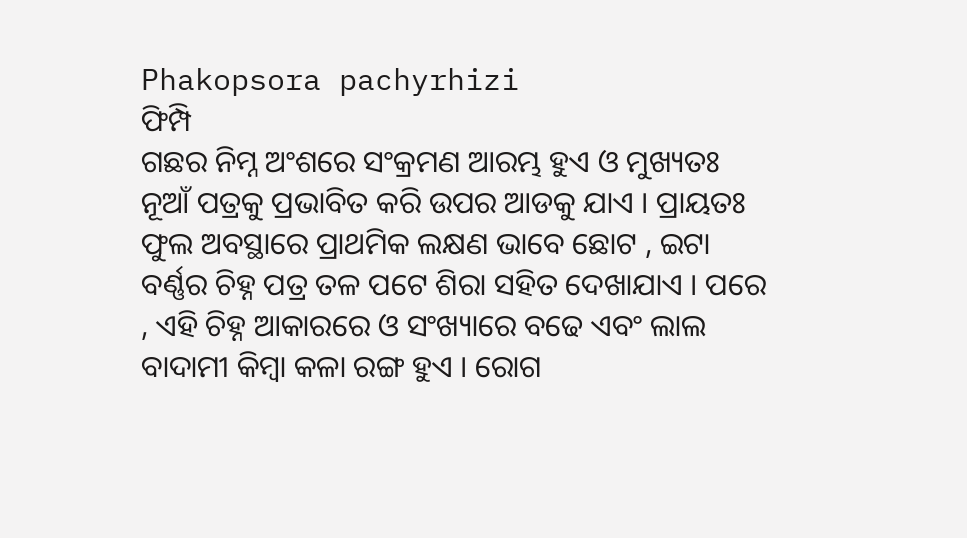Phakopsora pachyrhizi
ଫିମ୍ପି
ଗଛର ନିମ୍ନ ଅଂଶରେ ସଂକ୍ରମଣ ଆରମ୍ଭ ହୁଏ ଓ ମୁଖ୍ୟତଃ ନୂଆଁ ପତ୍ରକୁ ପ୍ରଭାବିତ କରି ଉପର ଆଡକୁ ଯାଏ । ପ୍ରାୟତଃ ଫୁଲ ଅବସ୍ଥାରେ ପ୍ରାଥମିକ ଲକ୍ଷଣ ଭାବେ ଛୋଟ , ଇଟା ବର୍ଣ୍ଣର ଚିହ୍ନ ପତ୍ର ତଳ ପଟେ ଶିରା ସହିତ ଦେଖାଯାଏ । ପରେ , ଏହି ଚିହ୍ନ ଆକାରରେ ଓ ସଂଖ୍ୟାରେ ବଢେ ଏବଂ ଲାଲ ବାଦାମୀ କିମ୍ବା କଳା ରଙ୍ଗ ହୁଏ । ରୋଗ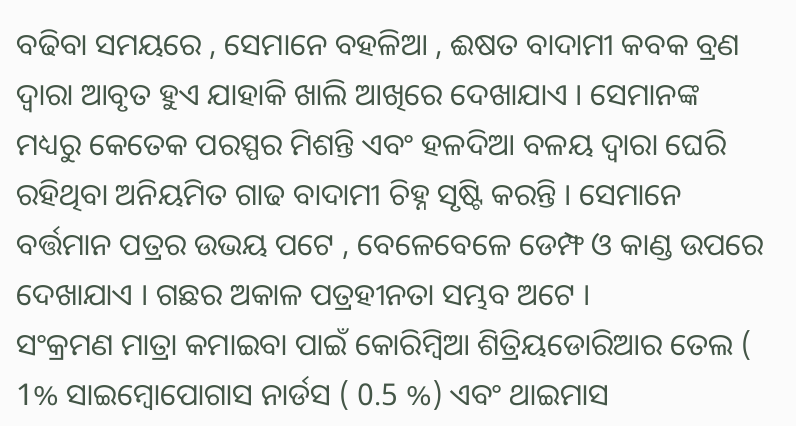ବଢିବା ସମୟରେ , ସେମାନେ ବହଳିଆ , ଈଷତ ବାଦାମୀ କବକ ବ୍ରଣ ଦ୍ଵାରା ଆବୃତ ହୁଏ ଯାହାକି ଖାଲି ଆଖିରେ ଦେଖାଯାଏ । ସେମାନଙ୍କ ମଧ୍ୟରୁ କେତେକ ପରସ୍ପର ମିଶନ୍ତି ଏବଂ ହଳଦିଆ ବଳୟ ଦ୍ଵାରା ଘେରି ରହିଥିବା ଅନିୟମିତ ଗାଢ ବାଦାମୀ ଚିହ୍ନ ସୃଷ୍ଟି କରନ୍ତି । ସେମାନେ ବର୍ତ୍ତମାନ ପତ୍ରର ଉଭୟ ପଟେ , ବେଳେବେଳେ ଡେମ୍ଫ ଓ କାଣ୍ଡ ଉପରେ ଦେଖାଯାଏ । ଗଛର ଅକାଳ ପତ୍ରହୀନତା ସମ୍ଭବ ଅଟେ ।
ସଂକ୍ରମଣ ମାତ୍ରା କମାଇବା ପାଇଁ କୋରିମ୍ବିଆ ଶିତ୍ରିୟଡୋରିଆର ତେଲ ( 1% ସାଇମ୍ବୋପୋଗାସ ନାର୍ଡସ ( 0.5 %) ଏବଂ ଥାଇମାସ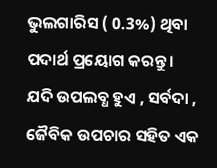ଭୁଲଗାରିସ ( 0.3%) ଥିବା ପଦାର୍ଥ ପ୍ରୟୋଗ କରନ୍ତୁ ।
ଯଦି ଉପଲବ୍ଧ ହୁଏ , ସର୍ବଦା , ଜୈବିକ ଉପଚାର ସହିତ ଏକ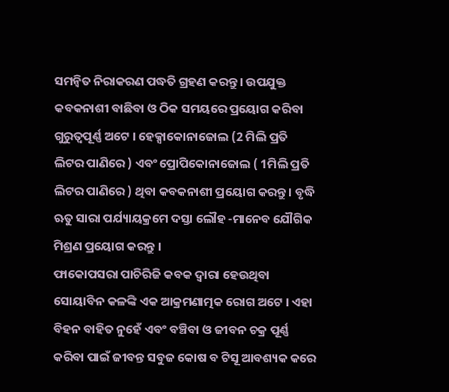ସମନ୍ଵିତ ନିରାକରଣ ପଦ୍ଧତି ଗ୍ରହଣ କରନ୍ତୁ । ଉପଯୁକ୍ତ କବକନାଶୀ ବାଛିବା ଓ ଠିକ ସମୟରେ ପ୍ରୟୋଗ କରିବା ଗୁରୁତ୍ୱପୂର୍ଣ୍ଣ ଅଟେ । ହେକ୍ସାକୋନାଜୋଲ (2 ମିଲି ପ୍ରତି ଲିଟର ପାଣିରେ ) ଏବଂ ପ୍ରୋପିକୋନାଜୋଲ ( 1ମିଲି ପ୍ରତି ଲିଟର ପାଣିରେ ) ଥିବା କବକନାଶୀ ପ୍ରୟୋଗ କରନ୍ତୁ । ବୃଦ୍ଧି ଋତୁ ସାରା ପର୍ଯ୍ୟାୟକ୍ରମେ ଦସ୍ତା ଲୌହ -ମାନେବ ଯୌଗିକ ମିଶ୍ରଣ ପ୍ରୟୋଗ କରନ୍ତୁ ।
ଫାକୋପସରା ପାଚିରିଜି କବକ ଦ୍ଵାରା ହେଉଥିବା ସୋୟାବିନ କଳଙ୍କି ଏକ ଆକ୍ରମଣାତ୍ମକ ରୋଗ ଅଟେ । ଏହା ବିହନ ବାହିତ ନୁହେଁ ଏବଂ ବଞ୍ଚିବା ଓ ଜୀବନ ଚକ୍ର ପୂର୍ଣ୍ଣ କରିବା ପାଇଁ ଜୀବନ୍ତ ସବୁଜ କୋଷ ବ ଟିସୂ ଆବଶ୍ୟକ କରେ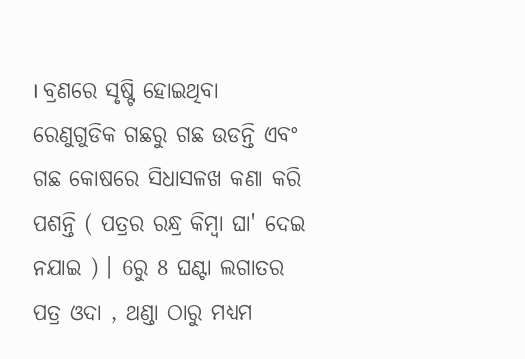। ବ୍ରଣରେ ସୃଷ୍ଟି ହୋଇଥିବା ରେଣୁଗୁଡିକ ଗଛରୁ ଗଛ ଉଡନ୍ତି ଏବଂ ଗଛ କୋଷରେ ସିଧାସଳଖ କଣା କରି ପଶନ୍ତି ( ପତ୍ରର ରନ୍ଧ୍ର କିମ୍ବା ଘା' ଦେଇ ନଯାଇ ) । 6ରୁ 8 ଘଣ୍ଟା ଲଗାତର ପତ୍ର ଓଦା , ଥଣ୍ଡା ଠାରୁ ମଧ୍ୟମ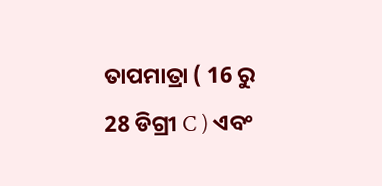ତାପମାତ୍ରା ( 16 ରୁ 28 ଡିଗ୍ରୀ C ) ଏବଂ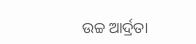ଉଚ୍ଚ ଆର୍ଦ୍ରତା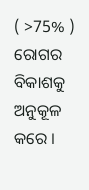( >75% ) ରୋଗର ବିକାଶକୁ ଅନୁକୂଳ କରେ ।